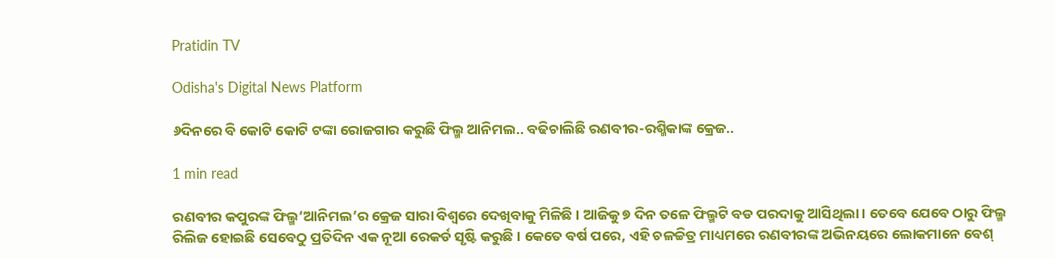Pratidin TV

Odisha's Digital News Platform

୬ଦିନରେ ବି କୋଟି କୋଟି ଟଙ୍କା ରୋଜଗାର କରୁଛି ଫିଲ୍ମ ଆନିମଲ.. ବଢିଚାଲିଛି ରଣବୀର-ରଶ୍ମିକାଙ୍କ କ୍ରେଜ..

1 min read

ରଣବୀର କପୁରଙ୍କ ଫିଲ୍ମ’ଆନିମଲ’ର କ୍ରେଜ ସାରା ବିଶ୍ୱରେ ଦେଖିବାକୁ ମିଳିଛି । ଆଜିକୁ ୭ ଦିନ ତଳେ ଫିଲ୍ମଟି ବଡ ପରଦାକୁ ଆସିଥିଲା । ତେବେ ଯେବେ ଠାରୁ ଫିଲ୍ମ ରିଲିଜ ହୋଇଛି ସେବେଠୁ ପ୍ରତିଦିନ ଏକ ନୂଆ ରେକର୍ଡ ସୃଷ୍ଟି କରୁଛି । କେତେ ବର୍ଷ ପରେ, ଏହି ଚଳଚ୍ଚିତ୍ର ମାଧ୍ୟମରେ ରଣବୀରଙ୍କ ଅଭିନୟରେ ଲୋକମାନେ ବେଶ୍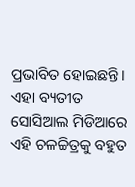ପ୍ରଭାବିତ ହୋଇଛନ୍ତି । ଏହା ବ୍ୟତୀତ ସୋସିଆଲ ମିଡିଆରେ ଏହି ଚଳଚ୍ଚିତ୍ରକୁ ବହୁତ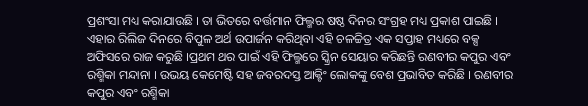ପ୍ରଶଂସା ମଧ୍ୟ କରାଯାଉଛି । ତା ଭିତରେ ବର୍ତ୍ତମାନ ଫିଲ୍ମର ଷଷ୍ଠ ଦିନର ସଂଗ୍ରହ ମଧ୍ୟ ପ୍ରକାଶ ପାଇଛି । ଏହାର ରିଲିଜ ଦିନରେ ବିପୁଳ ଅର୍ଥ ଉପାର୍ଜନ କରିଥିବା ଏହି ଚଳଚ୍ଚିତ୍ର ଏକ ସପ୍ତାହ ମଧ୍ୟରେ ବକ୍ସ ଅଫିସରେ ରାଜ କରୁଛି ।ପ୍ରଥମ ଥର ପାଇଁ ଏହି ଫିଲ୍ମରେ ସ୍କ୍ରିନ ସେୟାର କରିଛନ୍ତି ରଣବୀର କପୁର ଏବଂ ରଶ୍ମିକା ମନ୍ଦାନା । ଉଭୟ କେମେଷ୍ଟି ସହ ଜବରଦସ୍ତ ଆକ୍ଟିଂ ଲୋକଙ୍କୁ ବେଶ ପ୍ରଭାବିତ କରିଛି । ରଣବୀର କପୁର ଏବଂ ରଶ୍ମିକା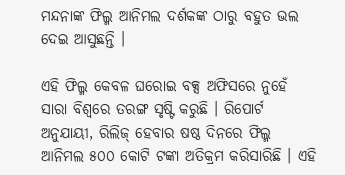ମନ୍ଦନାଙ୍କ ଫିଲ୍ମ ଆନିମଲ ଦର୍ଶକଙ୍କ ଠାରୁ ବହୁତ ଭଲ ଦେଇ ଆସୁଛନ୍ତି ।

ଏହି ଫିଲ୍ମ କେବଳ ଘରୋଇ ବକ୍ସ ଅଫିସରେ ନୁହେଁ ସାରା ବିଶ୍ୱରେ ତରଙ୍ଗ ସୃଷ୍ଟି କରୁଛି । ରିପୋର୍ଟ ଅନୁଯାୟୀ, ରିଲିଜ୍ ହେବାର ଷଷ୍ଠ ଦିନରେ ଫିଲ୍ମ ଆନିମଲ ୫୦୦ କୋଟି ଟଙ୍କା ଅତିକ୍ରମ କରିସାରିଛି । ଏହି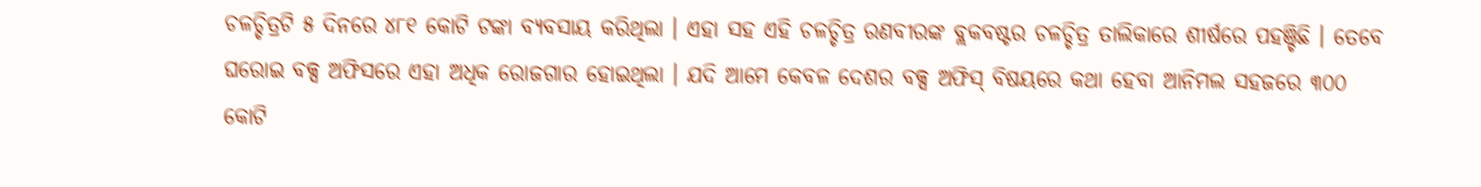ଚଳଚ୍ଚିତ୍ରଟି ୫ ଦିନରେ ୪୮୧ କୋଟି ଟଙ୍କା ବ୍ୟବସାୟ କରିଥିଲା । ଏହା ସହ ଏହି ଚଳଚ୍ଚିତ୍ର ରଣବୀରଙ୍କ ବ୍ଲକବଷ୍ଟର ଚଳଚ୍ଚିତ୍ର ତାଲିକାରେ ଶୀର୍ଷରେ ପହଞ୍ଚିଛି । ତେବେ ଘରୋଇ ବକ୍ସ ଅଫିସରେ ଏହା ଅଧିକ ରୋଜଗାର ହୋଇଥିଲା । ଯଦି ଆମେ କେବଳ ଦେଶର ବକ୍ସ ଅଫିସ୍ ବିଷୟରେ କଥା ହେବା ଆନିମଲ ସହଜରେ ୩୦୦ କୋଟି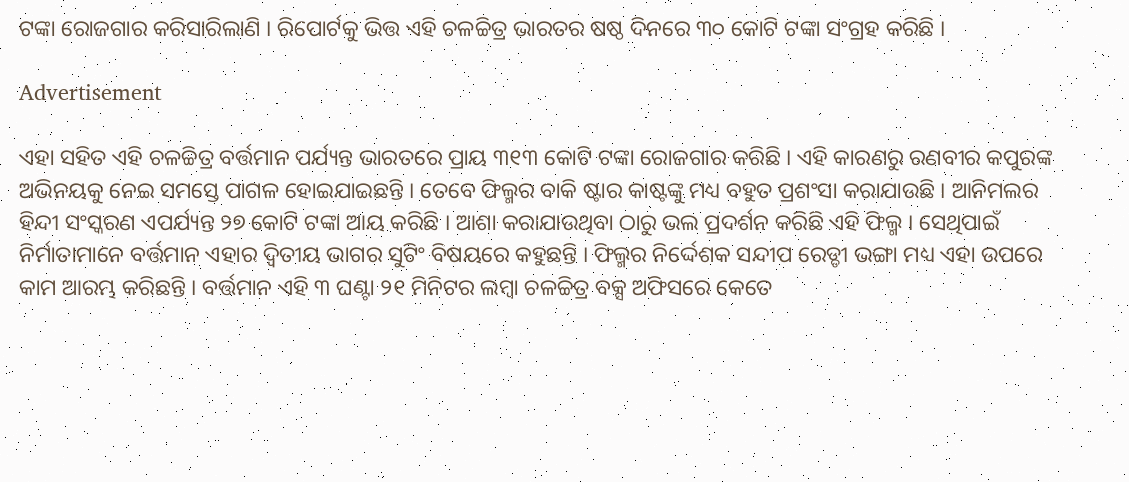ଟଙ୍କା ରୋଜଗାର କରିସାରିଲାଣି । ରିପୋର୍ଟକୁ ଭିତ୍ତ ଏହି ଚଳଚ୍ଚିତ୍ର ଭାରତର ଷଷ୍ଠ ଦିନରେ ୩୦ କୋଟି ଟଙ୍କା ସଂଗ୍ରହ କରିଛି ।

Advertisement

ଏହା ସହିତ ଏହି ଚଳଚ୍ଚିତ୍ର ବର୍ତ୍ତମାନ ପର୍ଯ୍ୟନ୍ତ ଭାରତରେ ପ୍ରାୟ ୩୧୩ କୋଟି ଟଙ୍କା ରୋଜଗାର କରିଛି । ଏହି କାରଣରୁ ରଣବୀର କପୁରଙ୍କ ଅଭିନୟକୁ ନେଇ ସମସ୍ତେ ପାଗଳ ହୋଇଯାଇଛନ୍ତି । ତେବେ ଫିଲ୍ମର ବାକି ଷ୍ଟାର କାଷ୍ଟଙ୍କୁ ମଧ୍ୟ ବହୁତ ପ୍ରଶଂସା କରାଯାଉଛି । ଆନିମଲର ହିନ୍ଦୀ ସଂସ୍କରଣ ଏପର୍ଯ୍ୟନ୍ତ ୨୭ କୋଟି ଟଙ୍କା ଆୟ କରିଛି । ଆଶା କରାଯାଉଥିବା ଠାରୁ ଭଲ ପ୍ରଦର୍ଶନ କରିଛି ଏହି ଫିଲ୍ମ । ସେଥିପାଇଁ ନିର୍ମାତାମାନେ ବର୍ତ୍ତମାନ ଏହାର ଦ୍ୱିତୀୟ ଭାଗର ସୁଟିଂ ବିଷୟରେ କହୁଛନ୍ତି । ଫିଲ୍ମର ନିର୍ଦ୍ଦେଶକ ସନ୍ଦୀପ ରେଡ୍ଡୀ ଭଙ୍ଗା ମଧ୍ୟ ଏହା ଉପରେ କାମ ଆରମ୍ଭ କରିଛନ୍ତି । ବର୍ତ୍ତମାନ ଏହି ୩ ଘଣ୍ଟା ୨୧ ମିନିଟର ଲମ୍ବା ଚଳଚ୍ଚିତ୍ର ବକ୍ସ ଅଫିସରେ କେତେ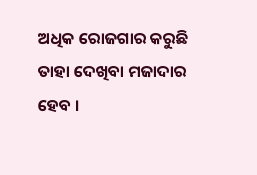ଅଧିକ ରୋଜଗାର କରୁଛି ତାହା ଦେଖିବା ମଜାଦାର ହେବ ।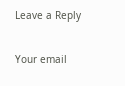Leave a Reply

Your email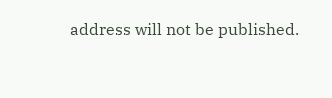address will not be published.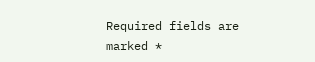Required fields are marked *